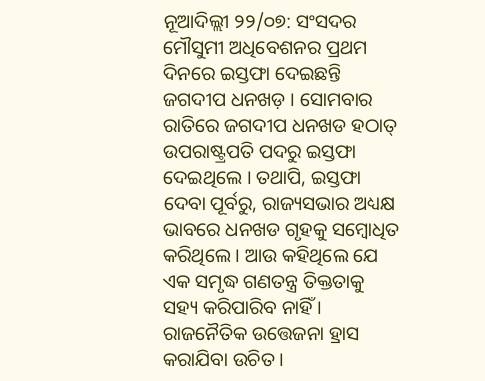ନୂଆଦିଲ୍ଲୀ ୨୨/୦୭: ସଂସଦର ମୌସୁମୀ ଅଧିବେଶନର ପ୍ରଥମ ଦିନରେ ଇସ୍ତଫା ଦେଇଛନ୍ତି ଜଗଦୀପ ଧନଖଡ଼ । ସୋମବାର ରାତିରେ ଜଗଦୀପ ଧନଖଡ ହଠାତ୍ ଉପରାଷ୍ଟ୍ରପତି ପଦରୁ ଇସ୍ତଫା ଦେଇଥିଲେ । ତଥାପି, ଇସ୍ତଫା ଦେବା ପୂର୍ବରୁ, ରାଜ୍ୟସଭାର ଅଧ୍ୟକ୍ଷ ଭାବରେ ଧନଖଡ ଗୃହକୁ ସମ୍ବୋଧିତ କରିଥିଲେ । ଆଉ କହିଥିଲେ ଯେ ଏକ ସମୃଦ୍ଧ ଗଣତନ୍ତ୍ର ତିକ୍ତତାକୁ ସହ୍ୟ କରିପାରିବ ନାହିଁ । ରାଜନୈତିକ ଉତ୍ତେଜନା ହ୍ରାସ କରାଯିବା ଉଚିତ ।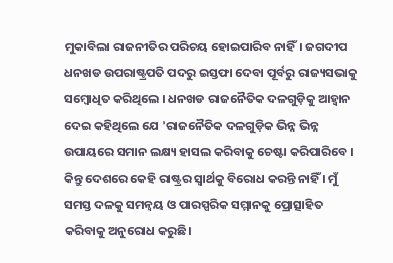ମୁକାବିଲା ରାଜନୀତିର ପରିଚୟ ହୋଇପାରିବ ନାହିଁ। ଜଗଦୀପ ଧନଖଡ ଉପରାଷ୍ଟ୍ରପତି ପଦରୁ ଇସ୍ତଫା ଦେବା ପୂର୍ବରୁ ରାଜ୍ୟସଭାକୁ ସମ୍ବୋଧିତ କରିଥିଲେ । ଧନଖଡ ରାଜନୈତିକ ଦଳଗୁଡ଼ିକୁ ଆହ୍ଵାନ ଦେଇ କହିଥିଲେ ଯେ 'ରାଜନୈତିକ ଦଳଗୁଡ଼ିକ ଭିନ୍ନ ଭିନ୍ନ ଉପାୟରେ ସମାନ ଲକ୍ଷ୍ୟ ହାସଲ କରିବାକୁ ଚେଷ୍ଟା କରିପାରିବେ । କିନ୍ତୁ ଦେଶରେ କେହି ରାଷ୍ଟ୍ରର ସ୍ୱାର୍ଥକୁ ବିରୋଧ କରନ୍ତି ନାହିଁ । ମୁଁ ସମସ୍ତ ଦଳକୁ ସମନ୍ୱୟ ଓ ପାରସ୍ପରିକ ସମ୍ମାନକୁ ପ୍ରୋତ୍ସାହିତ କରିବାକୁ ଅନୁରୋଧ କରୁଛି।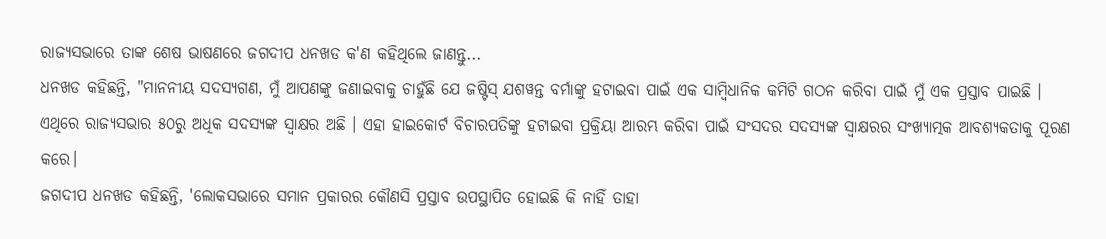ରାଜ୍ୟସଭାରେ ତାଙ୍କ ଶେଷ ଭାଷଣରେ ଜଗଦୀପ ଧନଖଡ କ'ଣ କହିଥିଲେ ଜାଣନ୍ତୁ...
ଧନଖଡ କହିଛନ୍ତି, "ମାନନୀୟ ସଦସ୍ୟଗଣ, ମୁଁ ଆପଣଙ୍କୁ ଜଣାଇବାକୁ ଚାହୁଁଛି ଯେ ଜଷ୍ଟିସ୍ ଯଶୱନ୍ତ ବର୍ମାଙ୍କୁ ହଟାଇବା ପାଇଁ ଏକ ସାମ୍ବିଧାନିକ କମିଟି ଗଠନ କରିବା ପାଇଁ ମୁଁ ଏକ ପ୍ରସ୍ତାବ ପାଇଛି । ଏଥିରେ ରାଜ୍ୟସଭାର ୫୦ରୁ ଅଧିକ ସଦସ୍ୟଙ୍କ ସ୍ୱାକ୍ଷର ଅଛି । ଏହା ହାଇକୋର୍ଟ ବିଚାରପତିଙ୍କୁ ହଟାଇବା ପ୍ରକ୍ରିୟା ଆରମ୍ଭ କରିବା ପାଇଁ ସଂସଦର ସଦସ୍ୟଙ୍କ ସ୍ୱାକ୍ଷରର ସଂଖ୍ୟାତ୍ମକ ଆବଶ୍ୟକତାକୁ ପୂରଣ କରେ।
ଜଗଦୀପ ଧନଖଡ କହିଛନ୍ତି, 'ଲୋକସଭାରେ ସମାନ ପ୍ରକାରର କୌଣସି ପ୍ରସ୍ତାବ ଉପସ୍ଥାପିତ ହୋଇଛି କି ନାହିଁ ତାହା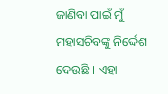ଜାଣିବା ପାଇଁ ମୁଁ ମହାସଚିବଙ୍କୁ ନିର୍ଦ୍ଦେଶ ଦେଉଛି । ଏହା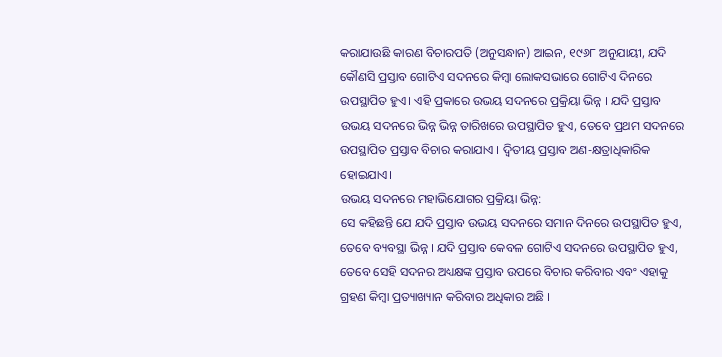କରାଯାଉଛି କାରଣ ବିଚାରପତି (ଅନୁସନ୍ଧାନ) ଆଇନ, ୧୯୬୮ ଅନୁଯାୟୀ, ଯଦି କୌଣସି ପ୍ରସ୍ତାବ ଗୋଟିଏ ସଦନରେ କିମ୍ବା ଲୋକସଭାରେ ଗୋଟିଏ ଦିନରେ ଉପସ୍ଥାପିତ ହୁଏ। ଏହି ପ୍ରକାରେ ଉଭୟ ସଦନରେ ପ୍ରକ୍ରିୟା ଭିନ୍ନ । ଯଦି ପ୍ରସ୍ତାବ ଉଭୟ ସଦନରେ ଭିନ୍ନ ଭିନ୍ନ ତାରିଖରେ ଉପସ୍ଥାପିତ ହୁଏ, ତେବେ ପ୍ରଥମ ସଦନରେ ଉପସ୍ଥାପିତ ପ୍ରସ୍ତାବ ବିଚାର କରାଯାଏ । ଦ୍ୱିତୀୟ ପ୍ରସ୍ତାବ ଅଣ-କ୍ଷତ୍ରାଧିକାରିକ ହୋଇଯାଏ।
ଉଭୟ ସଦନରେ ମହାଭିଯୋଗର ପ୍ରକ୍ରିୟା ଭିନ୍ନ:
ସେ କହିଛନ୍ତି ଯେ ଯଦି ପ୍ରସ୍ତାବ ଉଭୟ ସଦନରେ ସମାନ ଦିନରେ ଉପସ୍ଥାପିତ ହୁଏ, ତେବେ ବ୍ୟବସ୍ଥା ଭିନ୍ନ । ଯଦି ପ୍ରସ୍ତାବ କେବଳ ଗୋଟିଏ ସଦନରେ ଉପସ୍ଥାପିତ ହୁଏ, ତେବେ ସେହି ସଦନର ଅଧ୍ୟକ୍ଷଙ୍କ ପ୍ରସ୍ତାବ ଉପରେ ବିଚାର କରିବାର ଏବଂ ଏହାକୁ ଗ୍ରହଣ କିମ୍ବା ପ୍ରତ୍ୟାଖ୍ୟାନ କରିବାର ଅଧିକାର ଅଛି ।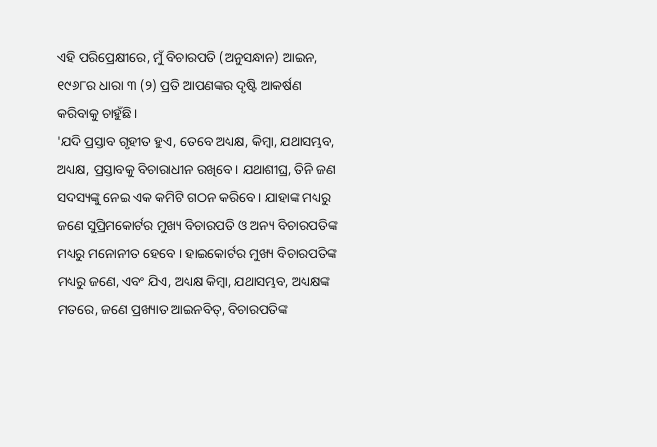ଏହି ପରିପ୍ରେକ୍ଷୀରେ, ମୁଁ ବିଚାରପତି (ଅନୁସନ୍ଧାନ) ଆଇନ, ୧୯୬୮ର ଧାରା ୩ (୨) ପ୍ରତି ଆପଣଙ୍କର ଦୃଷ୍ଟି ଆକର୍ଷଣ କରିବାକୁ ଚାହୁଁଛି।
'ଯଦି ପ୍ରସ୍ତାବ ଗୃହୀତ ହୁଏ, ତେବେ ଅଧ୍ୟକ୍ଷ, କିମ୍ବା, ଯଥାସମ୍ଭବ, ଅଧ୍ୟକ୍ଷ, ପ୍ରସ୍ତାବକୁ ବିଚାରାଧୀନ ରଖିବେ। ଯଥାଶୀଘ୍ର, ତିନି ଜଣ ସଦସ୍ୟଙ୍କୁ ନେଇ ଏକ କମିଟି ଗଠନ କରିବେ । ଯାହାଙ୍କ ମଧ୍ୟରୁ ଜଣେ ସୁପ୍ରିମକୋର୍ଟର ମୁଖ୍ୟ ବିଚାରପତି ଓ ଅନ୍ୟ ବିଚାରପତିଙ୍କ ମଧ୍ୟରୁ ମନୋନୀତ ହେବେ । ହାଇକୋର୍ଟର ମୁଖ୍ୟ ବିଚାରପତିଙ୍କ ମଧ୍ୟରୁ ଜଣେ, ଏବଂ ଯିଏ, ଅଧ୍ୟକ୍ଷ କିମ୍ବା, ଯଥାସମ୍ଭବ, ଅଧ୍ୟକ୍ଷଙ୍କ ମତରେ, ଜଣେ ପ୍ରଖ୍ୟାତ ଆଇନବିତ୍, ବିଚାରପତିଙ୍କ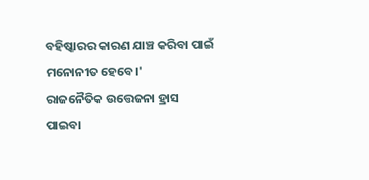ବହିଷ୍କାରର କାରଣ ଯାଞ୍ଚ କରିବା ପାଇଁ ମନୋନୀତ ହେବେ।'
ରାଜନୈତିକ ଉତ୍ତେଜନା ହ୍ରାସ ପାଇବା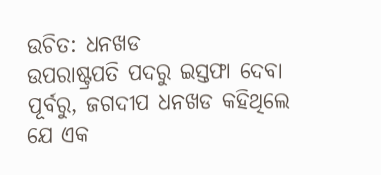ଉଚିତ: ଧନଖଡ
ଉପରାଷ୍ଟ୍ରପତି ପଦରୁ ଇସ୍ତଫା ଦେବା ପୂର୍ବରୁ, ଜଗଦୀପ ଧନଖଡ କହିଥିଲେ ଯେ ଏକ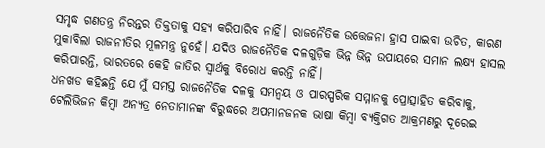ସମୃଦ୍ଧ ଗଣତନ୍ତ୍ର ନିରନ୍ତର ତିକ୍ତତାକୁ ସହ୍ୟ କରିପାରିବ ନାହିଁ। ରାଜନୈତିକ ଉତ୍ତେଜନା ହ୍ରାସ ପାଇବା ଉଚିତ, କାରଣ ମୁକାବିଲା ରାଜନୀତିର ମୂଳମନ୍ତ୍ର ନୁହେଁ। ଯଦିଓ ରାଜନୈତିକ ଦଳଗୁଡ଼ିକ ଭିନ୍ନ ଭିନ୍ନ ଉପାୟରେ ସମାନ ଲକ୍ଷ୍ୟ ହାସଲ କରିପାରନ୍ତି, ଭାରତରେ କେହି ଜାତିର ସ୍ୱାର୍ଥକୁ ବିରୋଧ କରନ୍ତି ନାହିଁ।
ଧନଖଡ କହିଛନ୍ତି ଯେ ମୁଁ ସମସ୍ତ ରାଜନୈତିକ ଦଳକୁ ସମନ୍ୱୟ ଓ ପାରସ୍ପରିକ ସମ୍ମାନକୁ ପ୍ରୋତ୍ସାହିତ କରିବାକୁ, ଟେଲିଭିଜନ କିମ୍ବା ଅନ୍ୟତ୍ର ନେତାମାନଙ୍କ ବିରୁଦ୍ଧରେ ଅପମାନଜନକ ଭାଷା କିମ୍ବା ବ୍ୟକ୍ତିଗତ ଆକ୍ରମଣରୁ ଦୂରେଇ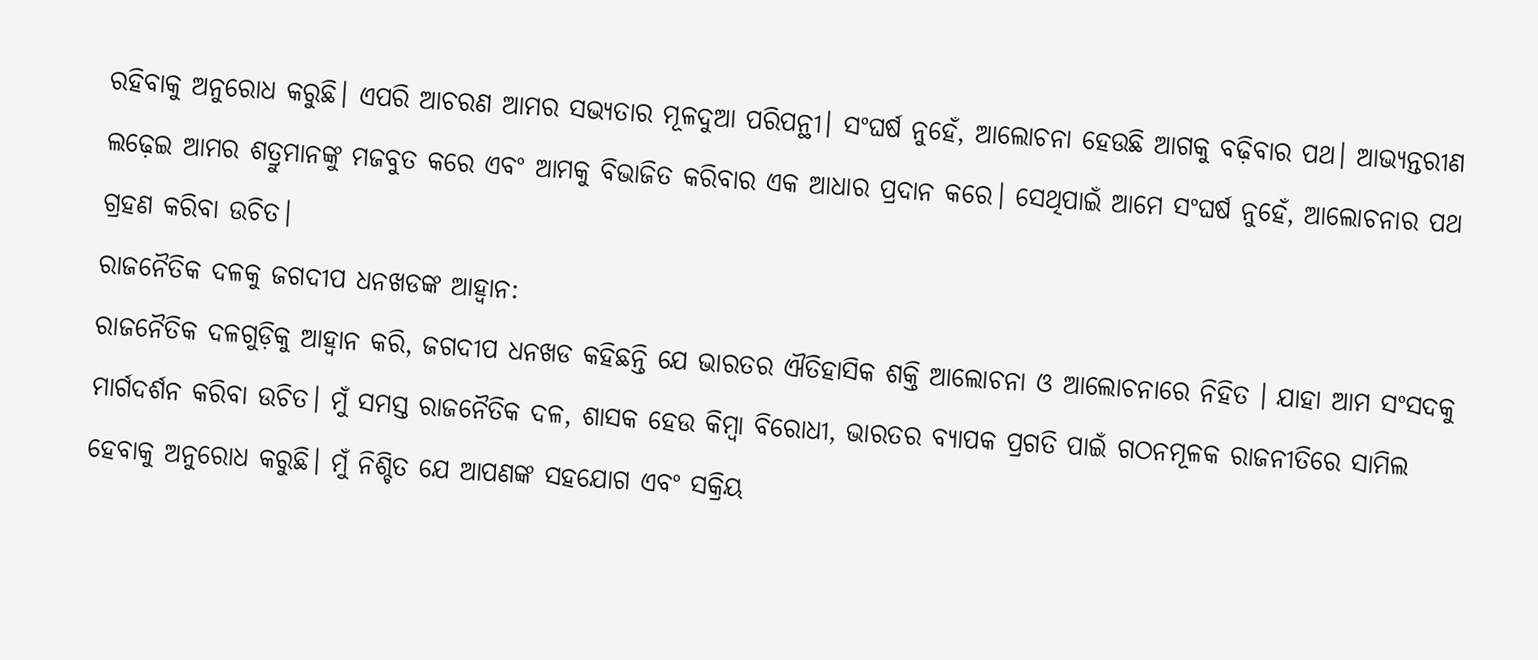ରହିବାକୁ ଅନୁରୋଧ କରୁଛି। ଏପରି ଆଚରଣ ଆମର ସଭ୍ୟତାର ମୂଳଦୁଆ ପରିପନ୍ଥୀ। ସଂଘର୍ଷ ନୁହେଁ, ଆଲୋଚନା ହେଉଛି ଆଗକୁ ବଢ଼ିବାର ପଥ। ଆଭ୍ୟନ୍ତରୀଣ ଲଢ଼େଇ ଆମର ଶତ୍ରୁମାନଙ୍କୁ ମଜବୁତ କରେ ଏବଂ ଆମକୁ ବିଭାଜିତ କରିବାର ଏକ ଆଧାର ପ୍ରଦାନ କରେ। ସେଥିପାଇଁ ଆମେ ସଂଘର୍ଷ ନୁହେଁ, ଆଲୋଚନାର ପଥ ଗ୍ରହଣ କରିବା ଉଚିତ।
ରାଜନୈତିକ ଦଳକୁ ଜଗଦୀପ ଧନଖଡଙ୍କ ଆହ୍ୱାନ:
ରାଜନୈତିକ ଦଳଗୁଡ଼ିକୁ ଆହ୍ବାନ କରି, ଜଗଦୀପ ଧନଖଡ କହିଛନ୍ତି ଯେ ଭାରତର ଐତିହାସିକ ଶକ୍ତି ଆଲୋଚନା ଓ ଆଲୋଚନାରେ ନିହିତ । ଯାହା ଆମ ସଂସଦକୁ ମାର୍ଗଦର୍ଶନ କରିବା ଉଚିତ। ମୁଁ ସମସ୍ତ ରାଜନୈତିକ ଦଳ, ଶାସକ ହେଉ କିମ୍ବା ବିରୋଧୀ, ଭାରତର ବ୍ୟାପକ ପ୍ରଗତି ପାଇଁ ଗଠନମୂଳକ ରାଜନୀତିରେ ସାମିଲ ହେବାକୁ ଅନୁରୋଧ କରୁଛି। ମୁଁ ନିଶ୍ଚିତ ଯେ ଆପଣଙ୍କ ସହଯୋଗ ଏବଂ ସକ୍ରିୟ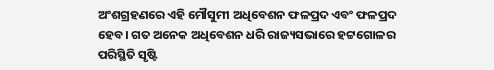ଅଂଶଗ୍ରହଣରେ ଏହି ମୌସୁମୀ ଅଧିବେଶନ ଫଳପ୍ରଦ ଏବଂ ଫଳପ୍ରଦ ହେବ। ଗତ ଅନେକ ଅଧିବେଶନ ଧରି ରାଜ୍ୟସଭାରେ ହଟ୍ଟଗୋଳର ପରିସ୍ଥିତି ସୃଷ୍ଟି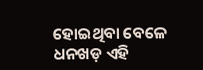ହୋଇଥିବା ବେଳେ ଧନଖଡ଼ ଏହି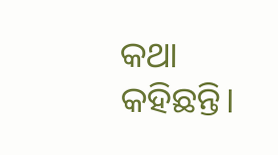କଥା କହିଛନ୍ତି।